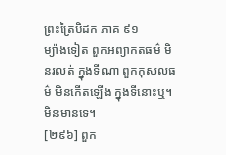ព្រះត្រៃបិដក ភាគ ៩១
ម្យ៉ាងទៀត ពួកអព្យាកតធម៌ មិនរលត់ ក្នុងទីណា ពួកកុសលធម៌ មិនកើតឡើង ក្នុងទីនោះឬ។ មិនមានទេ។
[២៩៦] ពួក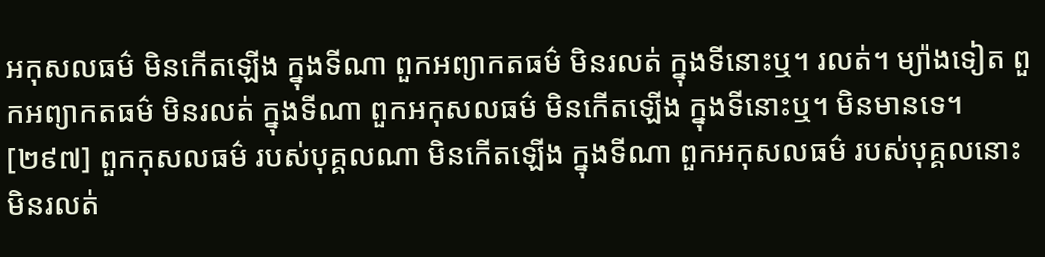អកុសលធម៌ មិនកើតឡើង ក្នុងទីណា ពួកអព្យាកតធម៌ មិនរលត់ ក្នុងទីនោះឬ។ រលត់។ ម្យ៉ាងទៀត ពួកអព្យាកតធម៌ មិនរលត់ ក្នុងទីណា ពួកអកុសលធម៌ មិនកើតឡើង ក្នុងទីនោះឬ។ មិនមានទេ។
[២៩៧] ពួកកុសលធម៌ របស់បុគ្គលណា មិនកើតឡើង ក្នុងទីណា ពួកអកុសលធម៌ របស់បុគ្គលនោះ មិនរលត់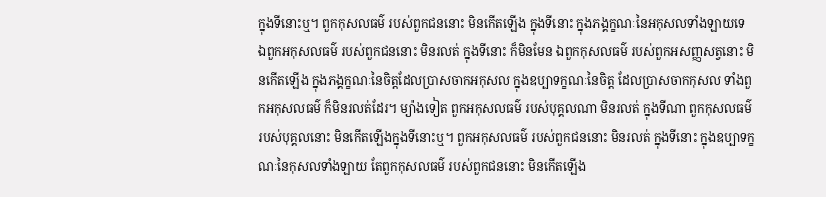ក្នុងទីនោះឬ។ ពួកកុសលធម៌ របស់ពួកជននោះ មិនកើតឡើង ក្នុងទីនោះ ក្នុងភង្គក្ខណៈនៃអកុសលទាំងឡាយទេ ឯពួកអកុសលធម៌ របស់ពួកជននោះ មិនរលត់ ក្នុងទីនោះ ក៏មិនមែន ឯពួកកុសលធម៌ របស់ពួកអសញ្ញសត្វនោះ មិនកើតឡើង ក្នុងភង្គក្ខណៈនៃចិត្តដែលប្រាសចាកអកុសល ក្នុងឧប្បាទក្ខណៈនៃចិត្ត ដែលប្រាសចាកកុសល ទាំងពួកអកុសលធម៌ ក៏មិនរលត់ដែរ។ ម្យ៉ាងទៀត ពួកអកុសលធម៌ របស់បុគ្គលណា មិនរលត់ ក្នុងទីណា ពួកកុសលធម៌ របស់បុគ្គលនោះ មិនកើតឡើងក្នុងទីនោះឬ។ ពួកអកុសលធម៌ របស់ពួកជននោះ មិនរលត់ ក្នុងទីនោះ ក្នុងឧប្បាទក្ខណៈនៃកុសលទាំងឡាយ តែពួកកុសលធម៌ របស់ពួកជននោះ មិនកើតឡើង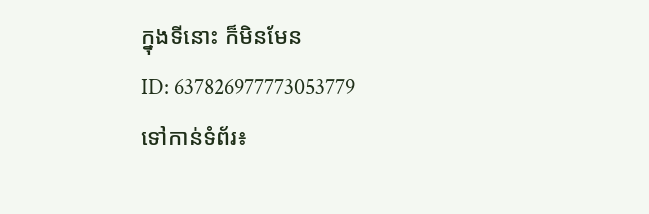ក្នុងទីនោះ ក៏មិនមែន
ID: 637826977773053779
ទៅកាន់ទំព័រ៖